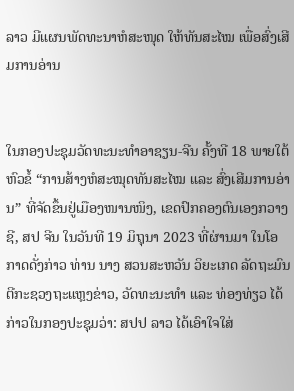ລາວ ມີແຜນພັດທະນາຫໍສະໜຸດ ໃຫ້ທັນສະໄໝ ເພື່ອສົ່ງເສີມການອ່ານ


ໃນກອງປະຊຸມວັດທະນະທຳອາຊຽນ-ຈີນ ຄັ້ງທີ 18 ພາຍໃຕ້ຫົວຂໍ້ “ການສ້າງຫໍສະໝຸດທັນສະໄໝ ແລະ ສົ່ງເສີມການອ່ານ” ທີ່ຈັດຂຶ້ນຢູ່ເມືອງໜານໜິງ, ເຂດປົກຄອງຕົນເອງກວາງຊີ, ສປ ຈີນ ໃນວັນທີ 19 ມິຖຸນາ 2023 ທີ່ຜ່ານມາ ໃນໂອກາດດັ່ງກ່າວ ທ່ານ ນາງ ສວນສະຫວັນ ວິຍະເກດ ລັດຖະມົນຕີກະຊວງຖະແຫຼງຂ່າວ, ວັດທະນະທຳ ແລະ ທ່ອງທ່ຽວ ໄດ້ກ່າວໃນກອງປະຊຸມວ່າ: ສປປ ລາວ ໄດ້ເອົາໃຈໃສ່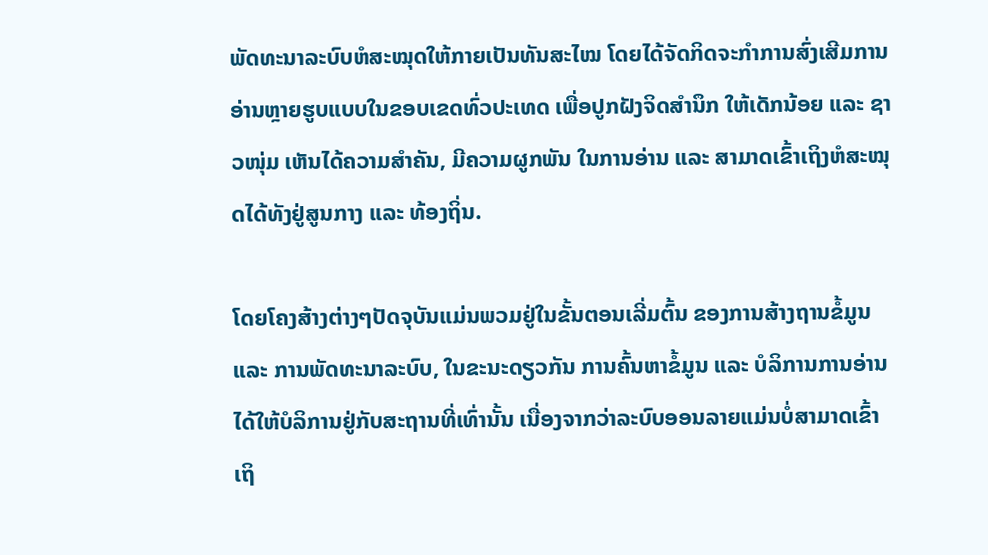ພັດທະນາລະບົບຫໍສະໝຸດໃຫ້ກາຍເປັນທັນສະໄໝ ໂດຍໄດ້ຈັດກິດຈະກຳການສົ່ງເສີມການອ່ານຫຼາຍຮູບແບບໃນຂອບເຂດທົ່ວປະເທດ ເພື່ອປູກຝັງຈິດສຳນຶກ ໃຫ້ເດັກນ້ອຍ ແລະ ຊາວໜຸ່ມ ເຫັນໄດ້ຄວາມສຳຄັນ, ມີຄວາມຜູກພັນ ໃນການອ່ານ ແລະ ສາມາດເຂົ້າເຖິງຫໍສະໝຸດໄດ້ທັງຢູ່ສູນກາງ ແລະ ທ້ອງຖິ່ນ.

ໂດຍໂຄງສ້າງຕ່າງໆປັດຈຸບັນແມ່ນພວມຢູ່ໃນຂັ້ນຕອນເລີ່ມຕົ້ນ ຂອງການສ້າງຖານຂໍ້ມູນ ແລະ ການພັດທະນາລະບົບ, ໃນຂະນະດຽວກັນ ການຄົ້ນຫາຂໍ້ມູນ ແລະ ບໍລິການການອ່ານ ໄດ້ໃຫ້ບໍລິການຢູ່ກັບສະຖານທີ່ເທົ່ານັ້ນ ເນື່ອງຈາກວ່າລະບົບອອນລາຍແມ່ນບໍ່ສາມາດເຂົ້າເຖິ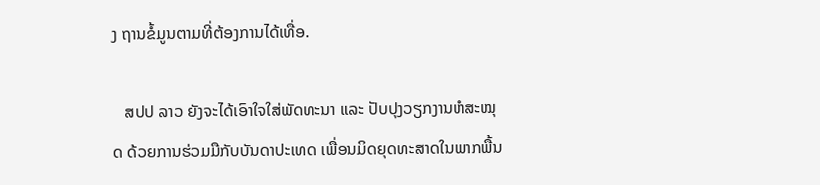ງ ຖານຂໍ້ມູນຕາມທີ່ຕ້ອງການໄດ້ເທື່ອ.

   ສປປ ລາວ ຍັງຈະໄດ້ເອົາໃຈໃສ່ພັດທະນາ ແລະ ປັບປຸງວຽກງານຫໍສະໝຸດ ດ້ວຍການຮ່ວມມືກັບບັນດາປະເທດ ເພື່ອນມິດຍຸດທະສາດໃນພາກພື້ນ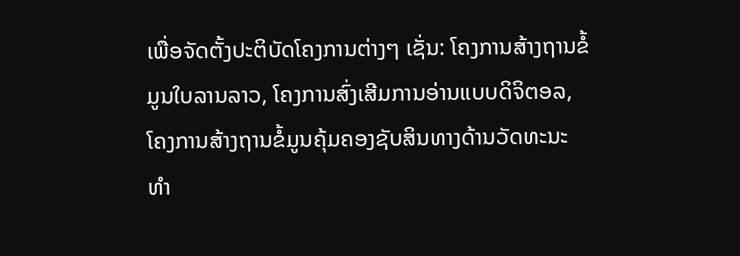ເພື່ອຈັດຕັ້ງປະຕິບັດໂຄງການຕ່າງໆ ເຊັ່ນ: ໂຄງການສ້າງຖານຂໍ້ມູນໃບລານລາວ, ໂຄງການສົ່ງເສີມການອ່ານແບບດິຈິຕອລ, ໂຄງການສ້າງຖານຂໍ້ມູນຄຸ້ມຄອງຊັບສິນທາງດ້ານວັດທະນະທຳ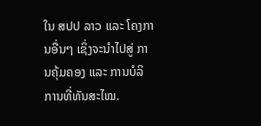ໃນ ສປປ ລາວ ແລະ ໂຄງການອື່ນໆ ເຊິ່ງຈະນຳໄປສູ່ ການຄຸ້ມຄອງ ແລະ ການບໍລິການທີ່ທັນສະໄໝ.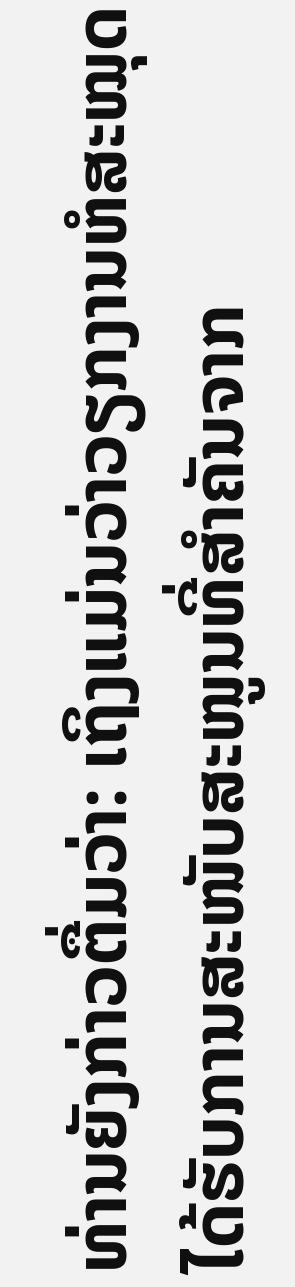ທ່ານຍັງກ່າວຕື່ມວ່າ: ເຖິງແມ່ນວ່າວຽກງານຫໍສະໝຸດໄດ້ຮັບການສະໜັບສະໜູນທີ່ສຳຄັນຈາກ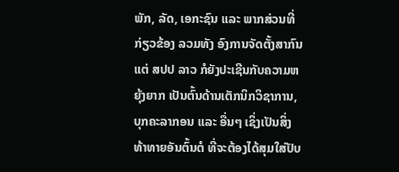ພັກ, ລັດ, ເອກະຊົນ ແລະ ພາກສ່ວນທີ່ກ່ຽວຂ້ອງ ລວມທັງ ອົງການຈັດຕັ້ງສາກົນ ແຕ່ ສປປ ລາວ ກໍຍັງປະເຊີນກັບຄວາມຫຍຸ້ງຍາກ ເປັນຕົ້ນດ້ານເຕັກນິກວິຊາການ, ບຸກຄະລາກອນ ແລະ ອື່ນໆ ເຊິ່ງເປັນສິ່ງທ້າທາຍອັນຕົ້ນຕໍ ທີ່ຈະຕ້ອງໄດ້ສຸມໃສ່ປັບ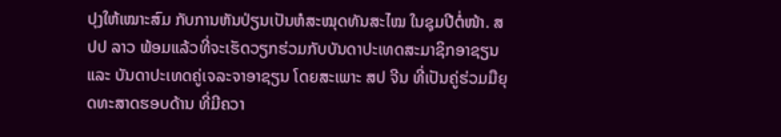ປຸງໃຫ້ເໝາະສົມ ກັບການຫັນປ່ຽນເປັນຫໍສະໝຸດທັນສະໄໝ ໃນຊຸມປີຕໍ່ໜ້າ. ສປປ ລາວ ພ້ອມແລ້ວທີ່ຈະເຮັດວຽກຮ່ວມກັບບັນດາປະເທດສະມາຊິກອາຊຽນ ແລະ ບັນດາປະເທດຄູ່ເຈລະຈາອາຊຽນ ໂດຍສະເພາະ ສປ ຈີນ ທີ່ເປັນຄູ່ຮ່ວມມືຍຸດທະສາດຮອບດ້ານ ທີ່ມີຄວາ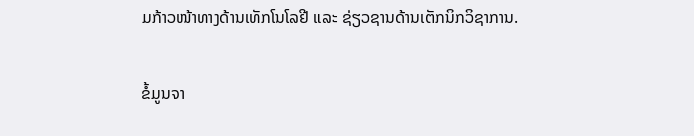ມກ້າວໜ້າທາງດ້ານເທັກໂນໂລຢີ ແລະ ຊ່ຽວຊານດ້ານເຕັກນິກວິຊາການ.

ຂໍ້ມູນຈາ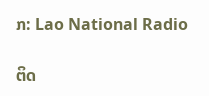ກ: Lao National Radio

ຕິດ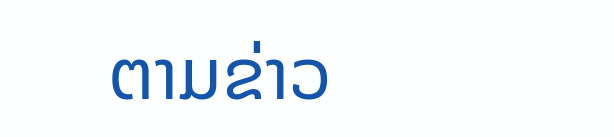ຕາມຂ່າວ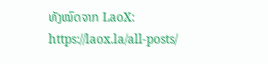ທັງໝົດຈາກ LaoX: https://laox.la/all-posts/